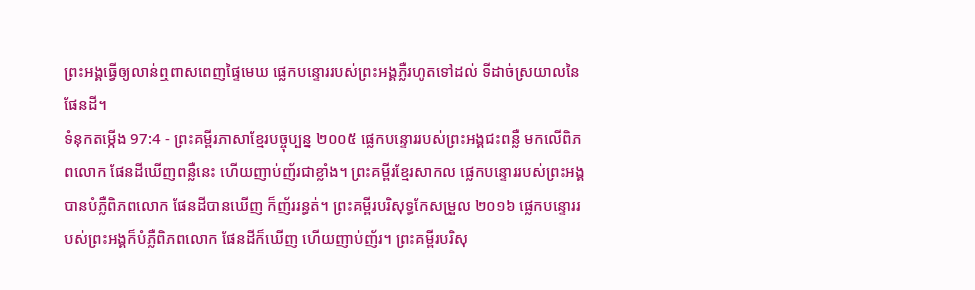ព្រះអង្គធ្វើឲ្យលាន់ឮពាសពេញផ្ទៃមេឃ ផ្លេកបន្ទោររបស់ព្រះអង្គភ្លឺរហូតទៅដល់ ទីដាច់ស្រយាលនៃផែនដី។
ទំនុកតម្កើង 97:4 - ព្រះគម្ពីរភាសាខ្មែរបច្ចុប្បន្ន ២០០៥ ផ្លេកបន្ទោររបស់ព្រះអង្គជះពន្លឺ មកលើពិភពលោក ផែនដីឃើញពន្លឺនេះ ហើយញាប់ញ័រជាខ្លាំង។ ព្រះគម្ពីរខ្មែរសាកល ផ្លេកបន្ទោររបស់ព្រះអង្គបានបំភ្លឺពិភពលោក ផែនដីបានឃើញ ក៏ញ័ររន្ធត់។ ព្រះគម្ពីរបរិសុទ្ធកែសម្រួល ២០១៦ ផ្លេកបន្ទោររបស់ព្រះអង្គក៏បំភ្លឺពិភពលោក ផែនដីក៏ឃើញ ហើយញាប់ញ័រ។ ព្រះគម្ពីរបរិសុ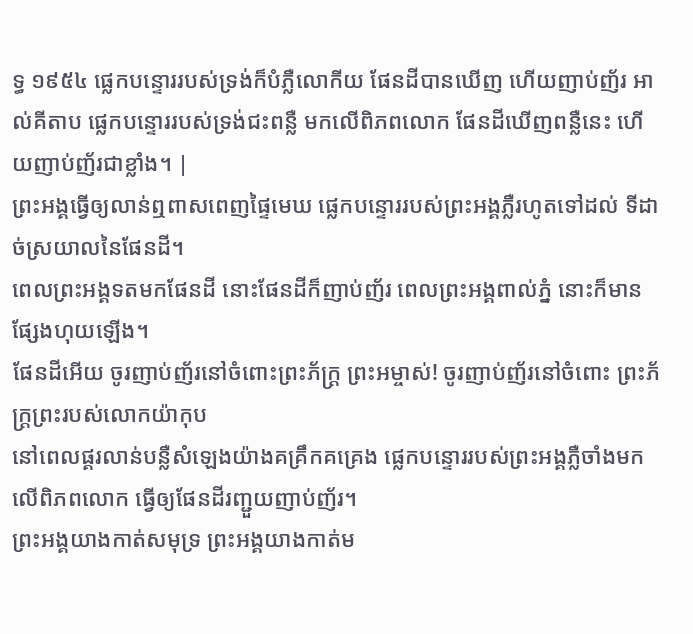ទ្ធ ១៩៥៤ ផ្លេកបន្ទោររបស់ទ្រង់ក៏បំភ្លឺលោកីយ ផែនដីបានឃើញ ហើយញាប់ញ័រ អាល់គីតាប ផ្លេកបន្ទោររបស់ទ្រង់ជះពន្លឺ មកលើពិភពលោក ផែនដីឃើញពន្លឺនេះ ហើយញាប់ញ័រជាខ្លាំង។ |
ព្រះអង្គធ្វើឲ្យលាន់ឮពាសពេញផ្ទៃមេឃ ផ្លេកបន្ទោររបស់ព្រះអង្គភ្លឺរហូតទៅដល់ ទីដាច់ស្រយាលនៃផែនដី។
ពេលព្រះអង្គទតមកផែនដី នោះផែនដីក៏ញាប់ញ័រ ពេលព្រះអង្គពាល់ភ្នំ នោះក៏មានផ្សែងហុយឡើង។
ផែនដីអើយ ចូរញាប់ញ័រនៅចំពោះព្រះភ័ក្ត្រ ព្រះអម្ចាស់! ចូរញាប់ញ័រនៅចំពោះ ព្រះភ័ក្ត្រព្រះរបស់លោកយ៉ាកុប
នៅពេលផ្គរលាន់បន្លឺសំឡេងយ៉ាងគគ្រឹកគគ្រេង ផ្លេកបន្ទោររបស់ព្រះអង្គភ្លឺចាំងមកលើពិភពលោក ធ្វើឲ្យផែនដីរញ្ជួយញាប់ញ័រ។
ព្រះអង្គយាងកាត់សមុទ្រ ព្រះអង្គយាងកាត់ម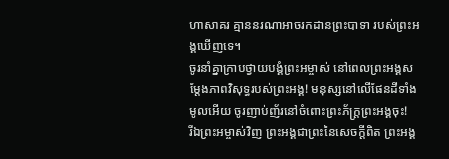ហាសាគរ គ្មាននរណាអាចរកដានព្រះបាទា របស់ព្រះអង្គឃើញទេ។
ចូរនាំគ្នាក្រាបថ្វាយបង្គំព្រះអម្ចាស់ នៅពេលព្រះអង្គសម្តែងភាពវិសុទ្ធរបស់ព្រះអង្គ! មនុស្សនៅលើផែនដីទាំងមូលអើយ ចូរញាប់ញ័រនៅចំពោះព្រះភ័ក្ត្រព្រះអង្គចុះ!
រីឯព្រះអម្ចាស់វិញ ព្រះអង្គជាព្រះនៃសេចក្ដីពិត ព្រះអង្គ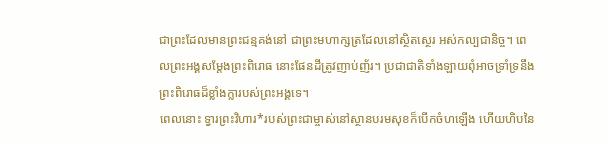ជាព្រះដែលមានព្រះជន្មគង់នៅ ជាព្រះមហាក្សត្រដែលនៅស្ថិតស្ថេរ អស់កល្បជានិច្ច។ ពេលព្រះអង្គសម្តែងព្រះពិរោធ នោះផែនដីត្រូវញាប់ញ័រ។ ប្រជាជាតិទាំងឡាយពុំអាចទ្រាំទ្រនឹង ព្រះពិរោធដ៏ខ្លាំងក្លារបស់ព្រះអង្គទេ។
ពេលនោះ ទ្វារព្រះវិហារ*របស់ព្រះជាម្ចាស់នៅស្ថានបរមសុខក៏បើកចំហឡើង ហើយហិបនៃ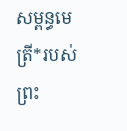សម្ពន្ធមេត្រី*របស់ព្រះ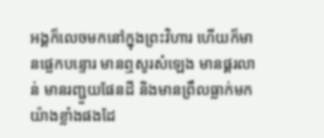អង្គក៏លេចមកនៅក្នុងព្រះវិហារ ហើយក៏មានផ្លេកបន្ទោរ មានឮសូរសំឡេង មានផ្គរលាន់ មានរញ្ជួយផែនដី និងមានព្រឹលធ្លាក់មកយ៉ាងខ្លាំងផងដែ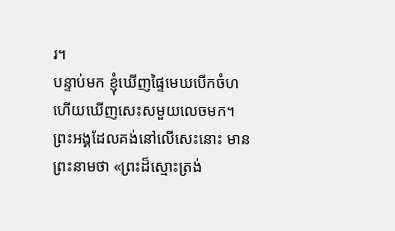រ។
បន្ទាប់មក ខ្ញុំឃើញផ្ទៃមេឃបើកចំហ ហើយឃើញសេះសមួយលេចមក។ ព្រះអង្គដែលគង់នៅលើសេះនោះ មានព្រះនាមថា «ព្រះដ៏ស្មោះត្រង់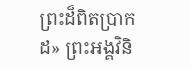ព្រះដ៏ពិតប្រាកដ» ព្រះអង្គវិនិ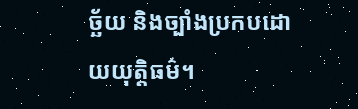ច្ឆ័យ និងច្បាំងប្រកបដោយយុត្តិធម៌។